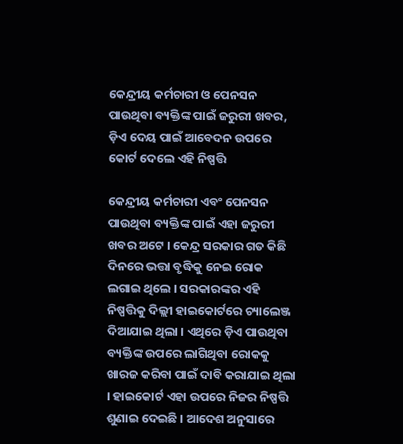କେନ୍ଦ୍ରୀୟ କର୍ମଚାରୀ ଓ ପେନସନ ପାଉଥିବା ବ୍ୟକ୍ତିଙ୍କ ପାଇଁ ଜରୁରୀ ଖବର, ଡ଼ିଏ ଦେୟ ପାଇଁ ଆବେଦନ ଉପରେ କୋର୍ଟ ଦେଲେ ଏହି ନିଷ୍ପତ୍ତି

କେନ୍ଦ୍ରୀୟ କର୍ମଚାରୀ ଏବଂ ପେନସନ ପାଉଥିବା ବ୍ୟକ୍ତିଙ୍କ ପାଇଁ ଏହା ଜରୁରୀ ଖବର ଅଟେ । କେନ୍ଦ୍ର ସରକାର ଗତ କିଛି ଦିନରେ ଭତ୍ତା ବୃଦ୍ଧିକୁ ନେଇ ରୋକ ଲଗାଇ ଥିଲେ । ସରକାରଙ୍କର ଏହି ନିଷ୍ପତ୍ତିକୁ ଦିଲ୍ଲୀ ହାଇକୋର୍ଟରେ ଚ୍ୟାଲେଞ୍ଜ ଦିଆଯାଇ ଥିଲା । ଏଥିରେ ଡ଼ିଏ ପାଉଥିବା ବ୍ୟକ୍ତିଙ୍କ ଉପରେ ଲାଗିଥିବା ରୋକକୁ ଖାରଜ କରିବା ପାଇଁ ଦାବି କରାଯାଇ ଥିଲା । ହାଇକୋର୍ଟ ଏହା ଉପରେ ନିଜର ନିଷ୍ପତ୍ତି ଶୁଣାଇ ଦେଇଛି । ଆଦେଶ ଅନୁସାରେ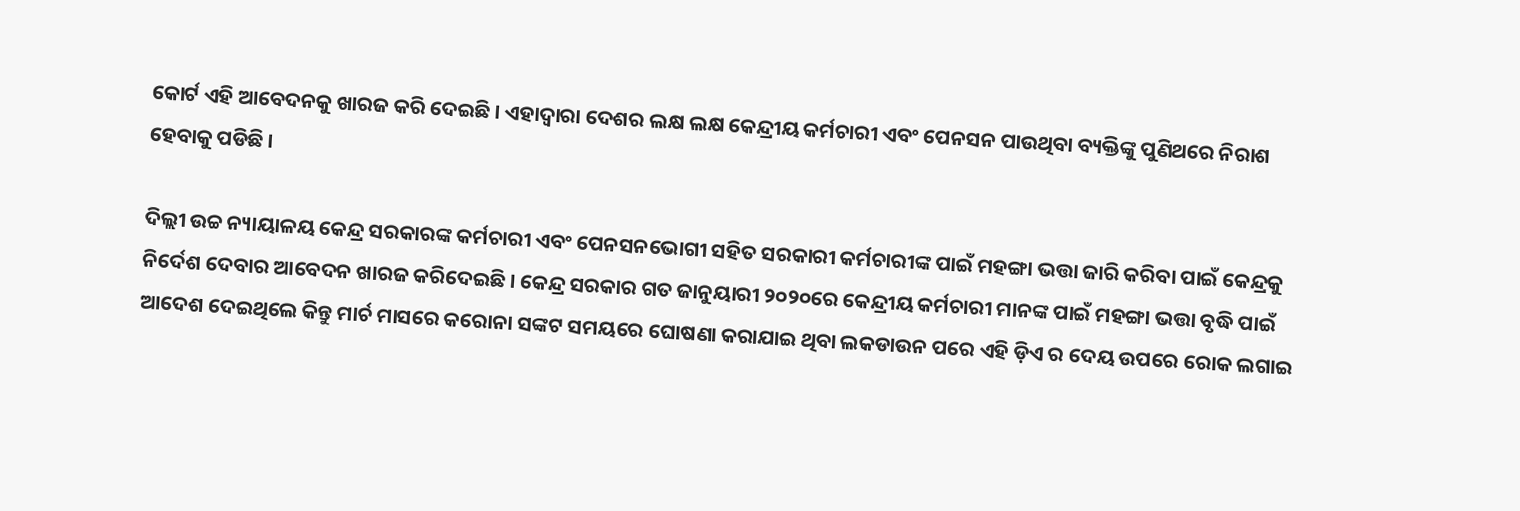କୋର୍ଟ ଏହି ଆବେଦନକୁ ଖାରଜ କରି ଦେଇଛି । ଏହାଦ୍ୱାରା ଦେଶର ଲକ୍ଷ ଲକ୍ଷ କେନ୍ଦ୍ରୀୟ କର୍ମଚାରୀ ଏବଂ ପେନସନ ପାଉଥିବା ବ୍ୟକ୍ତିଙ୍କୁ ପୁଣିଥରେ ନିରାଶ ହେବାକୁ ପଡିଛି ।

ଦିଲ୍ଲୀ ଉଚ୍ଚ ନ୍ୟାୟାଳୟ କେନ୍ଦ୍ର ସରକାରଙ୍କ କର୍ମଚାରୀ ଏବଂ ପେନସନଭୋଗୀ ସହିତ ସରକାରୀ କର୍ମଚାରୀଙ୍କ ପାଇଁ ମହଙ୍ଗା ଭତ୍ତା ଜାରି କରିବା ପାଇଁ କେନ୍ଦ୍ରକୁ ନିର୍ଦେଶ ଦେବାର ଆବେଦନ ଖାରଜ କରିଦେଇଛି । କେନ୍ଦ୍ର ସରକାର ଗତ ଜାନୁୟାରୀ ୨୦୨୦ରେ କେନ୍ଦ୍ରୀୟ କର୍ମଚାରୀ ମାନଙ୍କ ପାଇଁ ମହଙ୍ଗା ଭତ୍ତା ବୃଦ୍ଧି ପାଇଁ ଆଦେଶ ଦେଇଥିଲେ କିନ୍ତୁ ମାର୍ଚ ମାସରେ କରୋନା ସଙ୍କଟ ସମୟରେ ଘୋଷଣା କରାଯାଇ ଥିବା ଲକଡାଉନ ପରେ ଏହି ଡ଼ିଏ ର ଦେୟ ଉପରେ ରୋକ ଲଗାଇ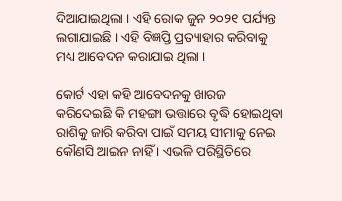ଦିଆଯାଇଥିଲା । ଏହି ରୋକ ଜୁନ ୨୦୨୧ ପର୍ଯ୍ୟନ୍ତ ଲଗାଯାଇଛି । ଏହି ବିଜ୍ଞପ୍ତି ପ୍ରତ୍ୟାହାର କରିବାକୁ ମଧ୍ୟ ଆବେଦନ କରାଯାଇ ଥିଲା ।

କୋର୍ଟ ଏହା କହି ଆବେଦନକୁ ଖାରଜ କରିଦେଇଛି କି ମହଙ୍ଗା ଭତ୍ତାରେ ବୃଦ୍ଧି ହୋଇଥିବା ରାଶିକୁ ଜାରି କରିବା ପାଇଁ ସମୟ ସୀମାକୁ ନେଇ କୌଣସି ଆଇନ ନାହିଁ । ଏଭଳି ପରିସ୍ଥିତିରେ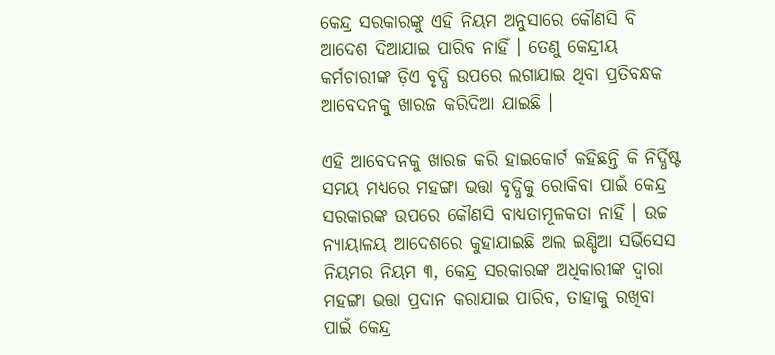କେନ୍ଦ୍ର ସରକାରଙ୍କୁ ଏହି ନିୟମ ଅନୁସାରେ କୌଣସି ବି ଆଦେଶ ଦିଆଯାଇ ପାରିବ ନାହିଁ । ତେଣୁ କେନ୍ଦ୍ରୀୟ କର୍ମଚାରୀଙ୍କ ଡ଼ିଏ ବୃଦ୍ଧି ଉପରେ ଲଗାଯାଇ ଥିବା ପ୍ରତିବନ୍ଧକ ଆବେଦନକୁ ଖାରଜ କରିଦିଆ ଯାଇଛି ।

ଏହି ଆବେଦନକୁ ଖାରଜ କରି ହାଇକୋର୍ଟ କହିଛନ୍ତି କି ନିର୍ଦ୍ଧିଷ୍ଟ ସମୟ ମଧ୍ୟରେ ମହଙ୍ଗା ଭତ୍ତା ବୃଦ୍ଧିକୁ ରୋକିବା ପାଇଁ କେନ୍ଦ୍ର ସରକାରଙ୍କ ଉପରେ କୌଣସି ବାଧ୍ୟତାମୂଳକତା ନାହିଁ । ଉଚ୍ଚ ନ୍ୟାୟାଳୟ ଆଦେଶରେ କୁହାଯାଇଛି ଅଲ ଇଣ୍ଡିଆ ସର୍ଭିସେସ ନିୟମର ନିୟମ ୩, କେନ୍ଦ୍ର ସରକାରଙ୍କ ଅଧିକାରୀଙ୍କ ଦ୍ଵାରା ମହଙ୍ଗା ଭତ୍ତା ପ୍ରଦାନ କରାଯାଇ ପାରିବ, ତାହାକୁ ରଖିବା ପାଇଁ କେନ୍ଦ୍ର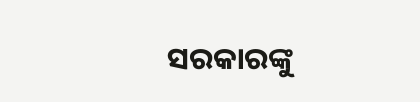ସରକାରଙ୍କୁ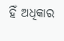ହିଁ ଅଧିକାର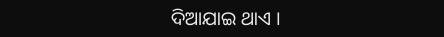ଦିଆଯାଇ ଥାଏ ।